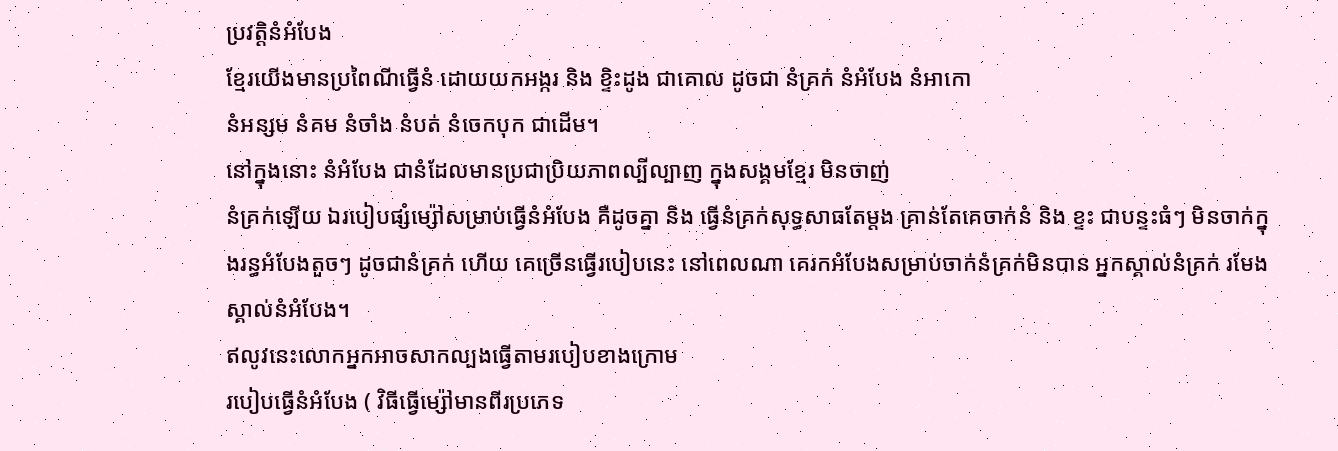ប្រវត្តិនំអំបែង
ខ្មែរយើងមានប្រពៃណីធ្វើនំ ដោយយកអង្ករ និង ខ្ទិះដូង ជាគោល ដូចជា នំគ្រក់ នំអំបែង នំអាកោ
នំអន្សម នំគម នំចាំង នំបត់ នំចេកបុក ជាដើម។
នៅក្នុងនោះ នំអំបែង ជានំដែលមានប្រជាប្រិយភាពល្បីល្បាញ ក្នុងសង្គមខ្មែរ មិនចាញ់
នំគ្រក់ឡើយ ឯរបៀបផ្សំម្ស៉ៅសម្រាប់ធ្វើនំអំបែង គឺដូចគ្នា និង ធ្វើនំគ្រក់សុទ្ធសាធតែម្តង គ្រាន់តែគេចាក់នំ និង ខ្ទះ ជាបន្ទះធំៗ មិនចាក់ក្នុងរន្ធអំបែងតួចៗ ដូចជានំគ្រក់ ហើយ គេច្រើនធ្វើរបៀបនេះ នៅពេលណា គេរកអំបែងសម្រាប់ចាក់នំគ្រក់មិនបាន អ្នកស្គាល់នំគ្រក់ រមែងស្គាល់នំអំបែង។
ឥលូវនេះលោកអ្នកអាចសាកល្បងធ្វើតាមរបៀបខាងក្រោម
របៀបធ្វើនំអំបែង ( វិធីធ្វើម្ស៉ៅមានពីរប្រភេទ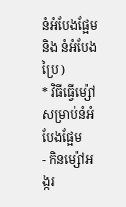នំអំបែងផ្អែម និង នំអំបែងប្រៃ )
* វិធីធ្វើម្ស៉ៅសម្រាប់នំអំបែងផ្អែម
- កិនម្ស៉ៅអង្ករ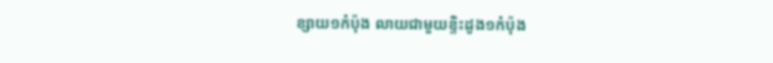ខ្សាយ១កំប៉ុង លាយជាមួយខ្ទិះដូង១កំប៉ុង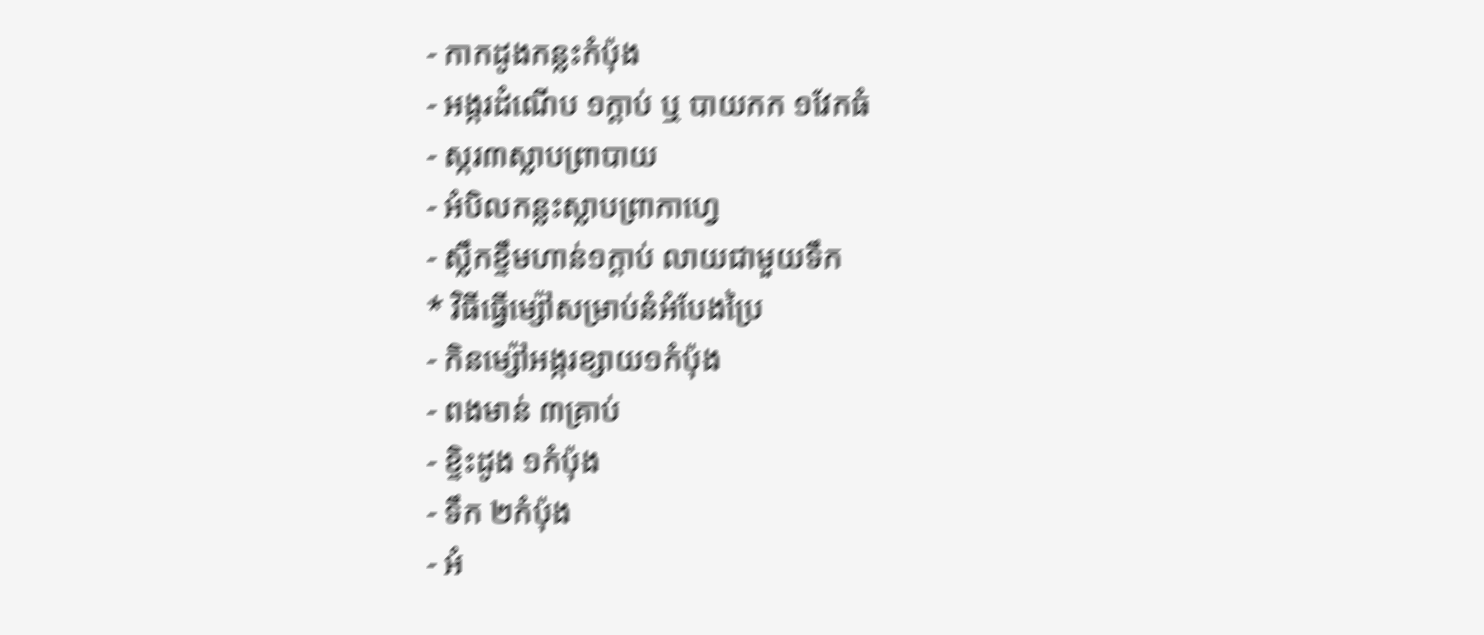- កាកដូងកន្លះកំប៉ុង
- អង្ករដំណើប ១ក្តាប់ ឬ បាយកក ១វែកធំ
- ស្ករ៣ស្លាបព្រាបាយ
- អំបិលកន្លះស្លាបព្រាកាហ្វេ
- ស្លឹកខ្ទឹមហាន់១ក្តាប់ លាយជាមួយទឹក
* វិធីធ្វើម្ស៉ៅសម្រាប់នំអំបែងប្រៃ
- កិនម្ស៉ៅអង្ករខ្សាយ១កំប៉ុង
- ពងមាន់ ៣គ្រាប់
- ខ្ទិះដូង ១កំប៉ុង
- ទឹក ២កំប៉ុង
- អំ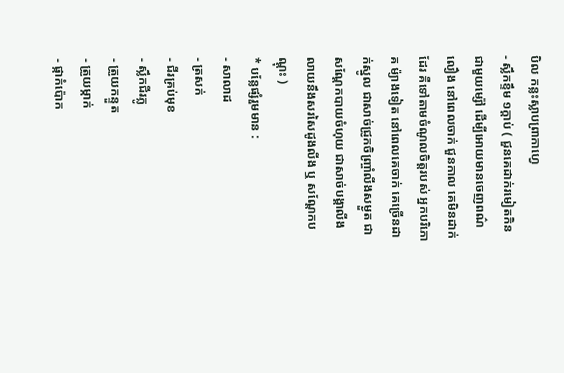បិល កន្លះស្លាបព្រាកាហ្វេ
- ស្លឹកខ្ទឹម ១ក្តាប់ ( ជួនគេដាក់រមៀតកិនជាមួយម្ស៉ៅ ដើម្បីអោយមានចេញពណ៌លឿង នៅពេលចាក់ ជួនកាល គេមិនដាក់ដែរ គឺទៅតាមចំណូលចិត្តរបស់ អ្នកបរិភោគ ម៉្យាងទៀត នៅពេលគេចាក់ គេច្រើនដាក់ស្នូល ជាសាច់ជ្រូកចិញ្រ្ចាំលីងសម្ងួត ជាសណ្តែកបាយចំហុយ ជាសាច់បង្គាលីង លាយនឹងសរសៃដូងលីង ឬ សណ្តែកបណ្តុះ )
* បន្លែផ្សំរួមមាន :
- សាលាដ
- ត្រសក់
- ជីរគ្រប់មុខ
- ស្លឹកជីរភ្លូ
- ត្រួយកន្ទួត
- ត្រួយម្កាក់
- ផ្កាកំប៉ោក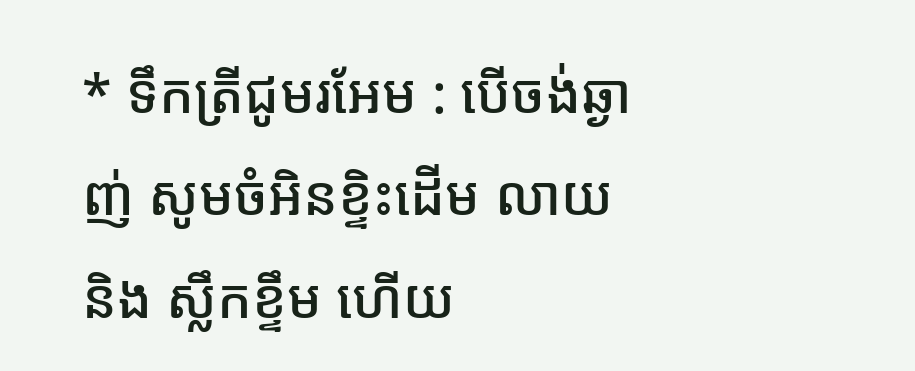* ទឹកត្រីជូមរអែម : បើចង់ឆ្ងាញ់ សូមចំអិនខ្ទិះដើម លាយ និង ស្លឹកខ្ទឹម ហើយ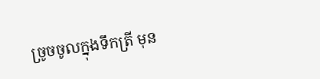ច្រូចចូលក្នុងទឹកត្រី មុន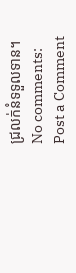ជ្រលក់នំទទួលទាន។
No comments:
Post a Comment